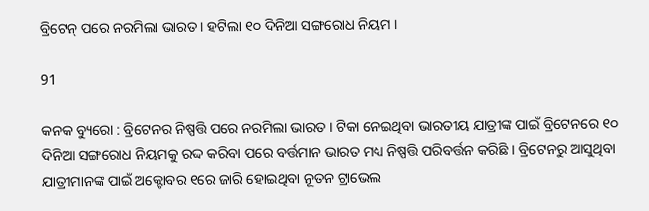ବ୍ରିଟେନ୍ ପରେ ନରମିଲା ଭାରତ । ହଟିଲା ୧୦ ଦିନିଆ ସଙ୍ଗରୋଧ ନିୟମ ।

91

କନକ ବ୍ୟୁରୋ : ବ୍ରିଟେନର ନିଷ୍ପତ୍ତି ପରେ ନରମିଲା ଭାରତ । ଟିକା ନେଇଥିବା ଭାରତୀୟ ଯାତ୍ରୀଙ୍କ ପାଇଁ ବ୍ରିଟେନରେ ୧୦ ଦିନିଆ ସଙ୍ଗରୋଧ ନିୟମକୁ ରଦ୍ଦ କରିବା ପରେ ବର୍ତ୍ତମାନ ଭାରତ ମଧ୍ୟ ନିଷ୍ପତ୍ତି ପରିବର୍ତ୍ତନ କରିଛି । ବ୍ରିଟେନରୁ ଆସୁଥିବା ଯାତ୍ରୀମାନଙ୍କ ପାଇଁ ଅକ୍ଟୋବର ୧ରେ ଜାରି ହୋଇଥିବା ନୂତନ ଟ୍ରାଭେଲ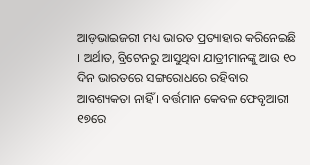ଆଡ଼ଭାଇଜରୀ ମଧ୍ୟ ଭାରତ ପ୍ରତ୍ୟାହାର କରିନେଇଛି । ଅର୍ଥାତ, ବ୍ରିଟେନରୁ ଆସୁଥିବା ଯାତ୍ରୀମାନଙ୍କୁ ଆଉ ୧୦ ଦିନ ଭାରତରେ ସଙ୍ଗରୋଧରେ ରହିବାର ଆବଶ୍ୟକତା ନାହିଁ । ବର୍ତ୍ତମାନ କେବଳ ଫେବୃଆରୀ ୧୭ରେ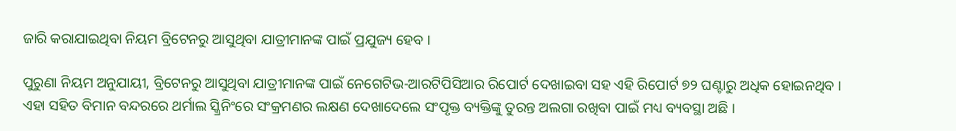ଜାରି କରାଯାଇଥିବା ନିୟମ ବ୍ରିଟେନରୁ ଆସୁଥିବା ଯାତ୍ରୀମାନଙ୍କ ପାଇଁ ପ୍ରଯୁଜ୍ୟ ହେବ ।

ପୁରୁଣା ନିୟମ ଅନୁଯାୟୀ, ବ୍ରିଟେନରୁ ଆସୁଥିବା ଯାତ୍ରୀମାନଙ୍କ ପାଇଁ ନେଗେଟିଭ-ଆରଟିପିସିଆର ରିପୋର୍ଟ ଦେଖାଇବା ସହ ଏହି ରିପୋର୍ଟ ୭୨ ଘଣ୍ଟାରୁ ଅଧିକ ହୋଇନଥିବ । ଏହା ସହିତ ବିମାନ ବନ୍ଦରରେ ଥର୍ମାଲ ସ୍କ୍ରିନିଂରେ ସଂକ୍ରମଣର ଲକ୍ଷଣ ଦେଖାଦେଲେ ସଂପୃକ୍ତ ବ୍ୟକ୍ତିଙ୍କୁ ତୁରନ୍ତ ଅଲଗା ରଖିବା ପାଇଁ ମଧ୍ୟ ବ୍ୟବସ୍ଥା ଅଛି ।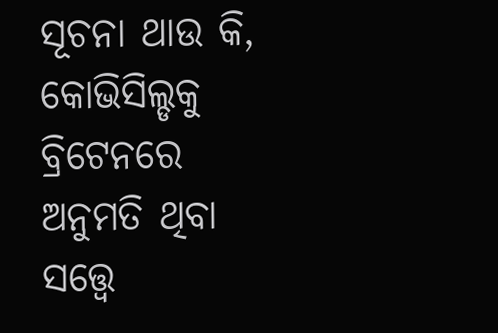ସୂଚନା ଥାଉ କି, କୋଭିସିଲ୍ଡକୁ ବ୍ରିଟେନରେ ଅନୁମତି ଥିବା ସତ୍ତ୍ବେ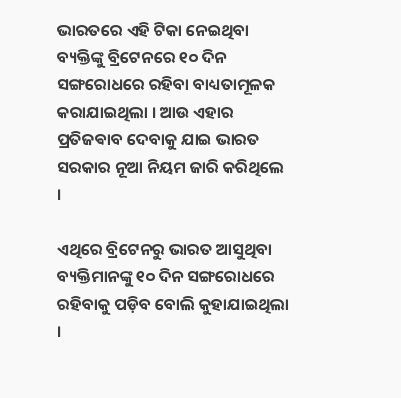ଭାରତରେ ଏହି ଟିକା ନେଇଥିବା ବ୍ୟକ୍ତିଙ୍କୁ ବ୍ରିଟେନରେ ୧୦ ଦିନ ସଙ୍ଗରୋଧରେ ରହିବା ବାଧ୍ୟତାମୂଳକ କରାଯାଇଥିଲା । ଆଉ ଏହାର ପ୍ରତିଜଵାବ ଦେବାକୁ ଯାଇ ଭାରତ ସରକାର ନୂଆ ନିୟମ ଜାରି କରିଥିଲେ ।

ଏଥିରେ ବ୍ରିଟେନରୁ ଭାରତ ଆସୁଥିବା ବ୍ୟକ୍ତିମାନଙ୍କୁ ୧୦ ଦିନ ସଙ୍ଗରୋଧରେ ରହିବାକୁ ପଡ଼ିବ ବୋଲି କୁହାଯାଇଥିଲା ।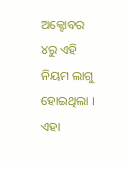ଅକ୍ଟୋବର ୪ରୁ ଏହି ନିୟମ ଲାଗୁ ହୋଇଥିଲା । ଏହା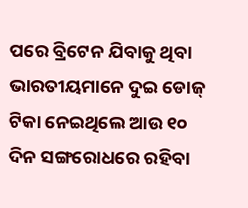ପରେ ବ୍ରିଟେନ ଯିବାକୁ ଥିବା ଭାରତୀୟମାନେ ଦୁଇ ଡୋଜ୍ ଟିକା ନେଇଥିଲେ ଆଉ ୧୦ ଦିନ ସଙ୍ଗରୋଧରେ ରହିବା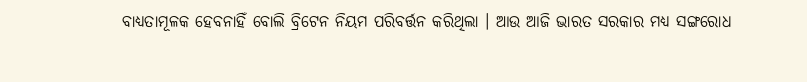ବାଧ୍ୟତାମୂଳକ ହେବନାହିଁ ବୋଲି ବ୍ରିଟେନ ନିୟମ ପରିବର୍ତ୍ତନ କରିଥିଲା । ଆଉ ଆଜି ଭାରତ ସରକାର ମଧ୍ୟ ସଙ୍ଗରୋଧ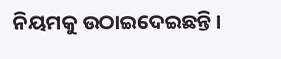ନିୟମକୁ ଉଠାଇଦେଇଛନ୍ତି ।